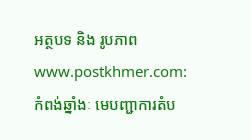អត្ថបទ និង រូបភាព www.postkhmer.com:
កំពង់ឆ្នាំងៈ មេបញ្ជាការតំប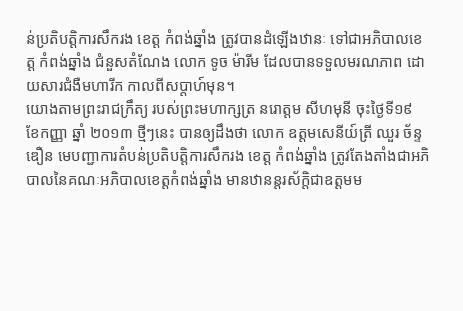ន់ប្រតិបត្តិការសឹករង ខេត្ត កំពង់ឆ្នាំង ត្រូវបានដំឡើងឋានៈ ទៅជាអភិបាលខេត្ត កំពង់ឆ្នាំង ជំនួសតំណែង លោក ទូច ម៉ារីម ដែលបានទទួលមរណភាព ដោយសារជំងឺមហារីក កាលពីសប្ដាហ៍មុន។
យោងតាមព្រះរាជក្រឹត្យ របស់ព្រះមហាក្សត្រ នរោត្តម សីហមុនី ចុះថ្ងៃទី១៩ ខែកញ្ញា ឆ្នាំ ២០១៣ ថ្មីៗនេះ បានឲ្យដឹងថា លោក ឧត្ដមសេនីយ៍ត្រី ឈួរ ច័ន្ទឌឿន មេបញ្ជាការតំបន់ប្រតិបត្តិការសឹករង ខេត្ត កំពង់ឆ្នាំង ត្រូវតែងតាំងជាអភិបាលនៃគណៈអភិបាលខេត្តកំពង់ឆ្នាំង មានឋានន្តរស័ក្តិជាឧត្ដមម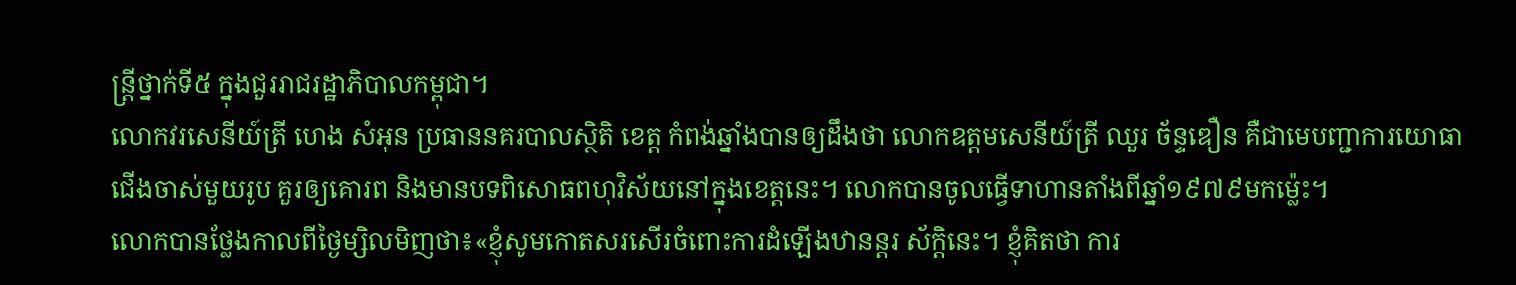ន្ត្រីថ្នាក់ទី៥ ក្នុងជួររាជរដ្ឋាភិបាលកម្ពុជា។
លោកវរសេនីយ៍ត្រី ហេង សំអុន ប្រធាននគរបាលស្ថិតិ ខេត្ត កំពង់ឆ្នាំងបានឲ្យដឹងថា លោកឧត្ដមសេនីយ៍ត្រី ឈួរ ច័ន្ទឌឿន គឺជាមេបញ្ជាការយោធាជើងចាស់មួយរូប គួរឲ្យគោរព និងមានបទពិសោធពហុវិស័យនៅក្នុងខេត្តនេះ។ លោកបានចូលធ្វើទាហានតាំងពីឆ្នាំ១៩៧៩មកម៉្លេះ។
លោកបានថ្លែងកាលពីថ្ងៃម្សិលមិញថា៖«ខ្ញុំសូមកោតសរសើរចំពោះការដំឡើងឋានន្តរ ស័ក្តិនេះ។ ខ្ញុំគិតថា ការ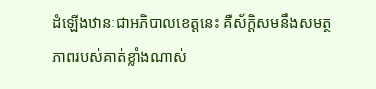ដំឡើងឋានៈជាអភិបាលខេត្តនេះ គឺស័ក្តិសមនឹងសមត្ថភាពរបស់គាត់ខ្លាំងណាស់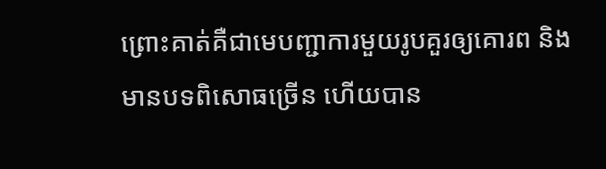ព្រោះគាត់គឺជាមេបញ្ជាការមួយរូបគួរឲ្យគោរព និងមានបទពិសោធច្រើន ហើយបាន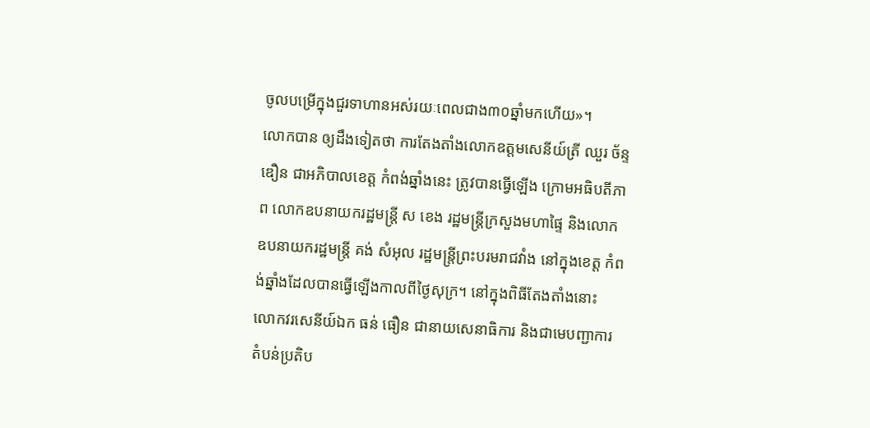ចូលបម្រើក្នុងជួរទាហានអស់រយៈពេលជាង៣០ឆ្នាំមកហើយ»។
លោកបាន ឲ្យដឹងទៀតថា ការតែងតាំងលោកឧត្ដមសេនីយ៍ត្រី ឈួរ ច័ន្ទឌឿន ជាអភិបាលខេត្ត កំពង់ឆ្នាំងនេះ ត្រូវបានធ្វើឡើង ក្រោមអធិបតីភាព លោកឧបនាយករដ្ឋមន្ត្រី ស ខេង រដ្ឋមន្ត្រីក្រសួងមហាផ្ទៃ និងលោកឧបនាយករដ្ឋមន្ត្រី គង់ សំអុល រដ្ឋមន្ត្រីព្រះបរមរាជវាំង នៅក្នុងខេត្ត កំពង់ឆ្នាំងដែលបានធ្វើឡើងកាលពីថ្ងៃសុក្រ។ នៅក្នុងពិធីតែងតាំងនោះ លោកវរសេនីយ៍ឯក ធន់ ធឿន ជានាយសេនាធិការ និងជាមេបញ្ជាការតំបន់ប្រតិប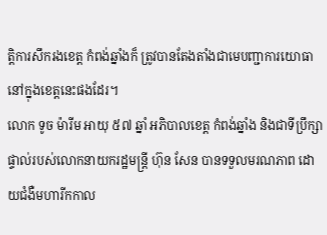ត្តិការសឹករងខេត្ត កំពង់ឆ្នាំងក៏ ត្រូវបានតែងតាំងជាមេបញ្ជាការយោធានៅក្នុងខេត្តនេះផងដែរ។
លោក ទូច ម៉ារីម អាយុ ៥៧ ឆ្នាំ អភិបាលខេត្ត កំពង់ឆ្នាំង និងជាទីប្រឹក្សាផ្ទាល់របស់លោកនាយករដ្ឋមន្ត្រី ហ៊ុន សែន បានទទួលមរណភាព ដោយជំងឺមហារីកកាល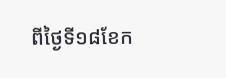ពីថ្ងៃទី១៨ខែក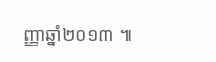ញ្ញាឆ្នាំ២០១៣ ៕